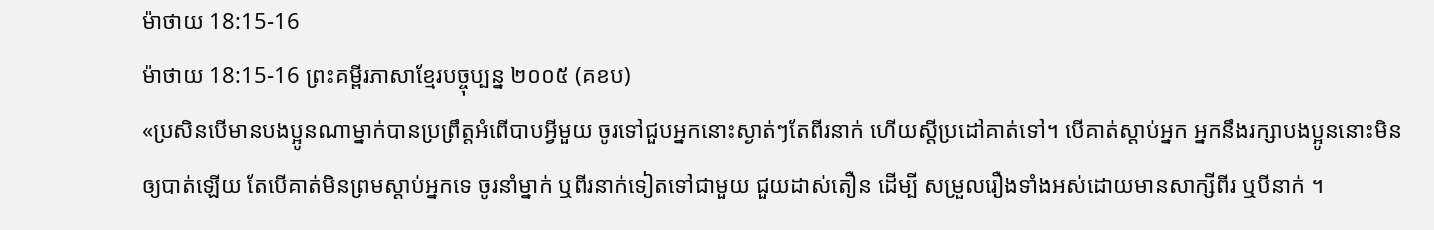ម៉ាថាយ 18:15-16
ម៉ាថាយ 18:15-16 ព្រះគម្ពីរភាសាខ្មែរបច្ចុប្បន្ន ២០០៥ (គខប)
«ប្រសិនបើមានបងប្អូនណាម្នាក់បានប្រព្រឹត្តអំពើបាបអ្វីមួយ ចូរទៅជួបអ្នកនោះស្ងាត់ៗតែពីរនាក់ ហើយស្ដីប្រដៅគាត់ទៅ។ បើគាត់ស្ដាប់អ្នក អ្នកនឹងរក្សាបងប្អូននោះមិនឲ្យបាត់ឡើយ តែបើគាត់មិនព្រមស្ដាប់អ្នកទេ ចូរនាំម្នាក់ ឬពីរនាក់ទៀតទៅជាមួយ ជួយដាស់តឿន ដើម្បី សម្រួលរឿងទាំងអស់ដោយមានសាក្សីពីរ ឬបីនាក់ ។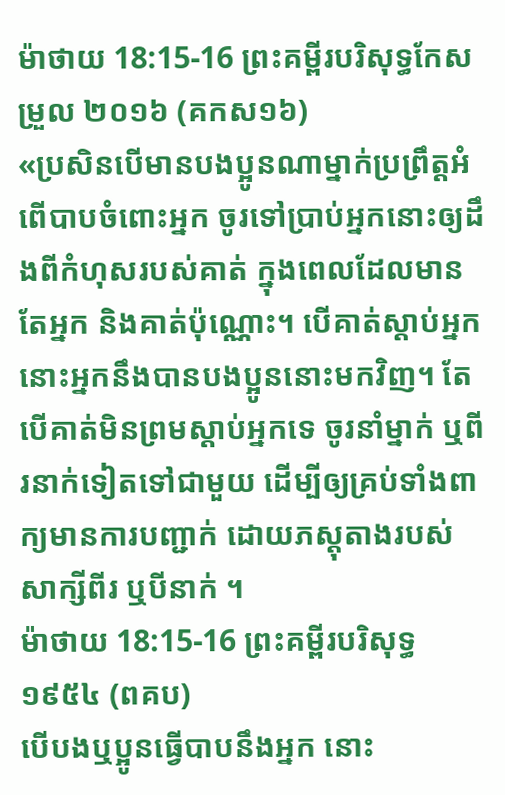ម៉ាថាយ 18:15-16 ព្រះគម្ពីរបរិសុទ្ធកែសម្រួល ២០១៦ (គកស១៦)
«ប្រសិនបើមានបងប្អូនណាម្នាក់ប្រព្រឹត្តអំពើបាបចំពោះអ្នក ចូរទៅប្រាប់អ្នកនោះឲ្យដឹងពីកំហុសរបស់គាត់ ក្នុងពេលដែលមានតែអ្នក និងគាត់ប៉ុណ្ណោះ។ បើគាត់ស្តាប់អ្នក នោះអ្នកនឹងបានបងប្អូននោះមកវិញ។ តែបើគាត់មិនព្រមស្តាប់អ្នកទេ ចូរនាំម្នាក់ ឬពីរនាក់ទៀតទៅជាមួយ ដើម្បីឲ្យគ្រប់ទាំងពាក្យមានការបញ្ជាក់ ដោយភស្ដុតាងរបស់សាក្សីពីរ ឬបីនាក់ ។
ម៉ាថាយ 18:15-16 ព្រះគម្ពីរបរិសុទ្ធ ១៩៥៤ (ពគប)
បើបងឬប្អូនធ្វើបាបនឹងអ្នក នោះ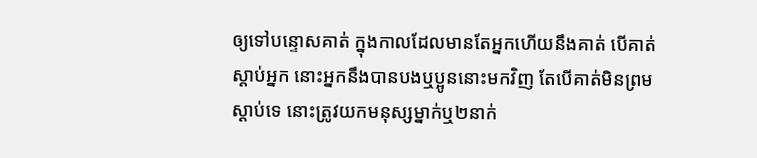ឲ្យទៅបន្ទោសគាត់ ក្នុងកាលដែលមានតែអ្នកហើយនឹងគាត់ បើគាត់ស្តាប់អ្នក នោះអ្នកនឹងបានបងឬប្អូននោះមកវិញ តែបើគាត់មិនព្រមស្តាប់ទេ នោះត្រូវយកមនុស្សម្នាក់ឬ២នាក់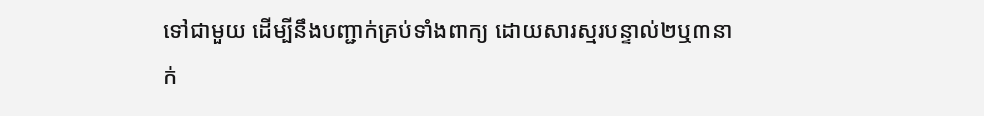ទៅជាមួយ ដើម្បីនឹងបញ្ជាក់គ្រប់ទាំងពាក្យ ដោយសារស្មរបន្ទាល់២ឬ៣នាក់